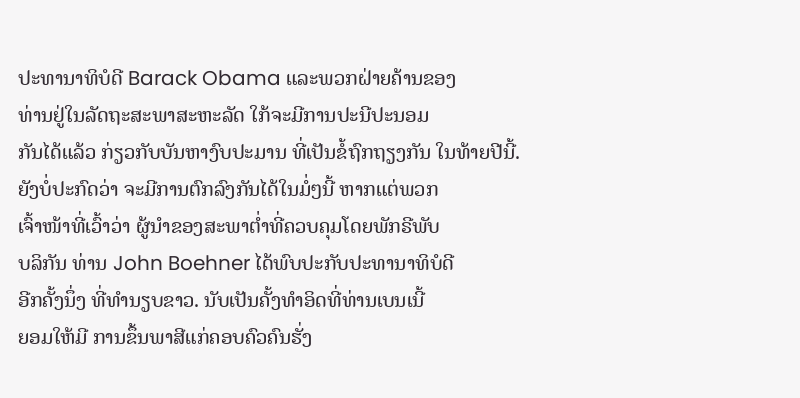ປະທານາທິບໍດີ Barack Obama ແລະພວກຝ່າຍຄ້ານຂອງ
ທ່ານຢູ່ໃນລັດຖະສະພາສະຫະລັດ ໃກ້ຈະມີການປະນີປະນອມ
ກັນໄດ້ແລ້ວ ກ່ຽວກັບບັນຫາງົບປະມານ ທີ່ເປັນຂໍ້ຖົກຖຽງກັນ ໃນທ້າຍປີນີ້.
ຍັງບໍ່ປະກົດວ່າ ຈະມີການຕົກລົງກັນໄດ້ໃນມໍ່ໆນີ້ ຫາກແຕ່ພວກ
ເຈົ້າໜ້າທີ່ເວົ້າວ່າ ຜູ້ນໍາຂອງສະພາຕໍ່າທີ່ຄວບຄຸມໂດຍພັກຣີພັບ
ບລິກັນ ທ່ານ John Boehner ໄດ້ພົບປະກັບປະທານາທິບໍດີ
ອີກຄັ້ງນຶ່ງ ທີ່ທໍານຽບຂາວ. ນັບເປັນຄັ້ງທໍາອິດທີ່ທ່ານເບນເນີ້
ຍອມໃຫ້ມີ ການຂຶ້ນພາສີແກ່ຄອບຄົວຄົນຮັ່ງ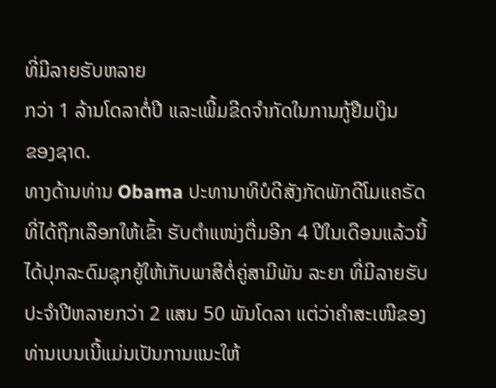ທີ່ມີລາຍຮັບຫລາຍ
ກວ່າ 1 ລ້ານໂດລາຕໍ່ປີ ແລະເພີ້ມຂີດຈໍາກັດໃນການກູ້ຢືມເງິນ
ຂອງຊາດ.
ທາງດ້ານທ່ານ Obama ປະທານາທິບໍດີສັງກັດພັກດີໂມແຄຣັດ ທີ່ໄດ້ຖືກເລືອກໃຫ້ເຂົ້າ ຮັບຕຳແໜ່ງຕື່ມອີກ 4 ປີໃນເດືອນແລ້ວນີ້ ໄດ້ປຸກລະດົມຊຸກຍູ້ໃຫ້ເກັບພາສີຕໍ່ຄູ່ສາມີພັນ ລະຍາ ທີ່ມີລາຍຮັບປະຈໍາປີຫລາຍກວ່າ 2 ແສນ 50 ພັນໂດລາ ແຕ່ວ່າຄໍາສະເໜີຂອງ ທ່ານເບນເນີ້ແມ່ນເປັນການແນະໃຫ້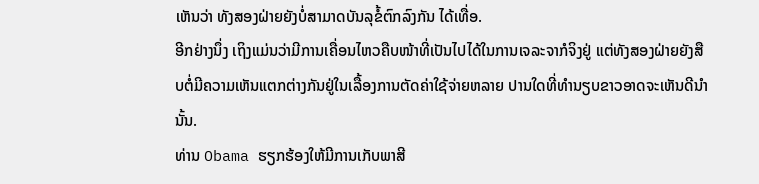ເຫັນວ່າ ທັງສອງຝ່າຍຍັງບໍ່ສາມາດບັນລຸຂໍ້ຕົກລົງກັນ ໄດ້ເທື່ອ.
ອີກຢ່າງນຶ່ງ ເຖິງແມ່ນວ່າມີການເຄື່ອນໄຫວຄືບໜ້າທີ່ເປັນໄປໄດ້ໃນການເຈລະຈາກໍຈິງຢູ່ ແຕ່ທັງສອງຝ່າຍຍັງສືບຕໍ່ມີຄວາມເຫັນແຕກຕ່າງກັນຢູ່ໃນເລື້ອງການຕັດຄ່າໃຊ້ຈ່າຍຫລາຍ ປານໃດທີ່ທໍານຽບຂາວອາດຈະເຫັນດີນຳນັ້ນ.
ທ່ານ Obama ຮຽກຮ້ອງໃຫ້ມີການເກັບພາສີ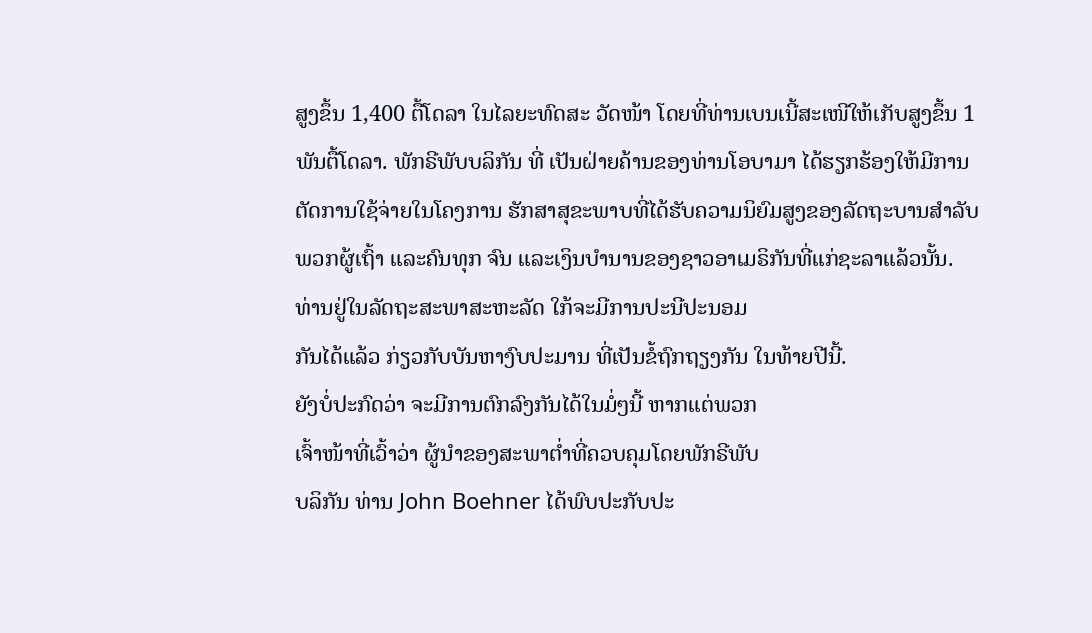ສູງຂຶ້ນ 1,400 ຕື້ໂດລາ ໃນໄລຍະທົດສະ ວັດໜ້າ ໂດຍທີ່ທ່ານເບນເນີ້ສະເໜີໃຫ້ເກັບສູງຂຶ້ນ 1 ພັນຕື້ໂດລາ. ພັກຣີພັບບລິກັນ ທີ່ ເປັນຝ່າຍຄ້ານຂອງທ່ານໂອບາມາ ໄດ້ຮຽກຮ້ອງໃຫ້ມີການຕັດການໃຊ້ຈ່າຍໃນໂຄງການ ຮັກສາສຸຂະພາບທີ່ໄດ້ຮັບຄວາມນິຍົມສູງຂອງລັດຖະບານສໍາລັບພວກຜູ້ເຖົ້າ ແລະຄົນທຸກ ຈົນ ແລະເງິນບໍານານຂອງຊາວອາເມຣິກັນທີ່ແກ່ຊະລາແລ້ວນັ້ນ.
ທ່ານຢູ່ໃນລັດຖະສະພາສະຫະລັດ ໃກ້ຈະມີການປະນີປະນອມ
ກັນໄດ້ແລ້ວ ກ່ຽວກັບບັນຫາງົບປະມານ ທີ່ເປັນຂໍ້ຖົກຖຽງກັນ ໃນທ້າຍປີນີ້.
ຍັງບໍ່ປະກົດວ່າ ຈະມີການຕົກລົງກັນໄດ້ໃນມໍ່ໆນີ້ ຫາກແຕ່ພວກ
ເຈົ້າໜ້າທີ່ເວົ້າວ່າ ຜູ້ນໍາຂອງສະພາຕໍ່າທີ່ຄວບຄຸມໂດຍພັກຣີພັບ
ບລິກັນ ທ່ານ John Boehner ໄດ້ພົບປະກັບປະ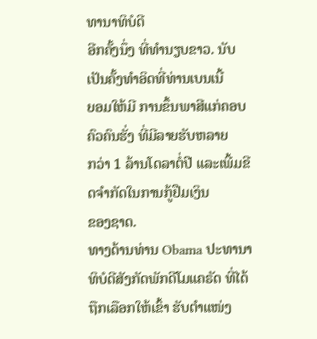ທານາທິບໍດີ
ອີກຄັ້ງນຶ່ງ ທີ່ທໍານຽບຂາວ. ນັບເປັນຄັ້ງທໍາອິດທີ່ທ່ານເບນເນີ້
ຍອມໃຫ້ມີ ການຂຶ້ນພາສີແກ່ຄອບຄົວຄົນຮັ່ງ ທີ່ມີລາຍຮັບຫລາຍ
ກວ່າ 1 ລ້ານໂດລາຕໍ່ປີ ແລະເພີ້ມຂີດຈໍາກັດໃນການກູ້ຢືມເງິນ
ຂອງຊາດ.
ທາງດ້ານທ່ານ Obama ປະທານາທິບໍດີສັງກັດພັກດີໂມແຄຣັດ ທີ່ໄດ້ຖືກເລືອກໃຫ້ເຂົ້າ ຮັບຕຳແໜ່ງ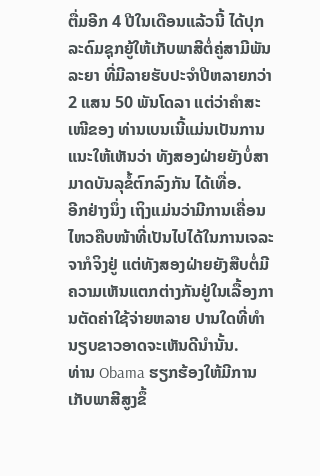ຕື່ມອີກ 4 ປີໃນເດືອນແລ້ວນີ້ ໄດ້ປຸກລະດົມຊຸກຍູ້ໃຫ້ເກັບພາສີຕໍ່ຄູ່ສາມີພັນ ລະຍາ ທີ່ມີລາຍຮັບປະຈໍາປີຫລາຍກວ່າ 2 ແສນ 50 ພັນໂດລາ ແຕ່ວ່າຄໍາສະເໜີຂອງ ທ່ານເບນເນີ້ແມ່ນເປັນການແນະໃຫ້ເຫັນວ່າ ທັງສອງຝ່າຍຍັງບໍ່ສາມາດບັນລຸຂໍ້ຕົກລົງກັນ ໄດ້ເທື່ອ.
ອີກຢ່າງນຶ່ງ ເຖິງແມ່ນວ່າມີການເຄື່ອນໄຫວຄືບໜ້າທີ່ເປັນໄປໄດ້ໃນການເຈລະຈາກໍຈິງຢູ່ ແຕ່ທັງສອງຝ່າຍຍັງສືບຕໍ່ມີຄວາມເຫັນແຕກຕ່າງກັນຢູ່ໃນເລື້ອງການຕັດຄ່າໃຊ້ຈ່າຍຫລາຍ ປານໃດທີ່ທໍານຽບຂາວອາດຈະເຫັນດີນຳນັ້ນ.
ທ່ານ Obama ຮຽກຮ້ອງໃຫ້ມີການເກັບພາສີສູງຂຶ້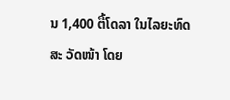ນ 1,400 ຕື້ໂດລາ ໃນໄລຍະທົດສະ ວັດໜ້າ ໂດຍ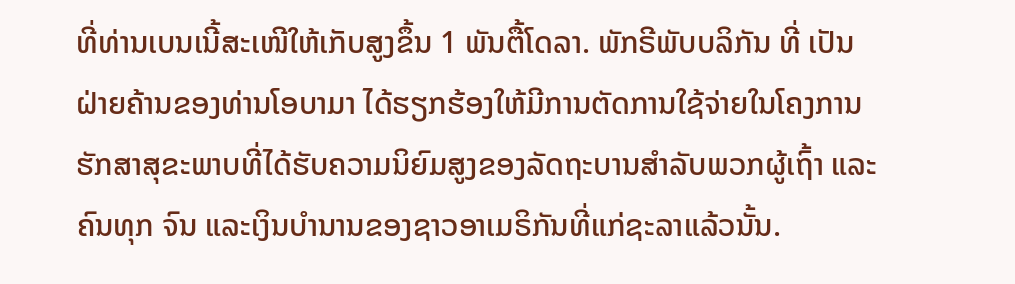ທີ່ທ່ານເບນເນີ້ສະເໜີໃຫ້ເກັບສູງຂຶ້ນ 1 ພັນຕື້ໂດລາ. ພັກຣີພັບບລິກັນ ທີ່ ເປັນຝ່າຍຄ້ານຂອງທ່ານໂອບາມາ ໄດ້ຮຽກຮ້ອງໃຫ້ມີການຕັດການໃຊ້ຈ່າຍໃນໂຄງການ ຮັກສາສຸຂະພາບທີ່ໄດ້ຮັບຄວາມນິຍົມສູງຂອງລັດຖະບານສໍາລັບພວກຜູ້ເຖົ້າ ແລະຄົນທຸກ ຈົນ ແລະເງິນບໍານານຂອງຊາວອາເມຣິກັນທີ່ແກ່ຊະລາແລ້ວນັ້ນ.